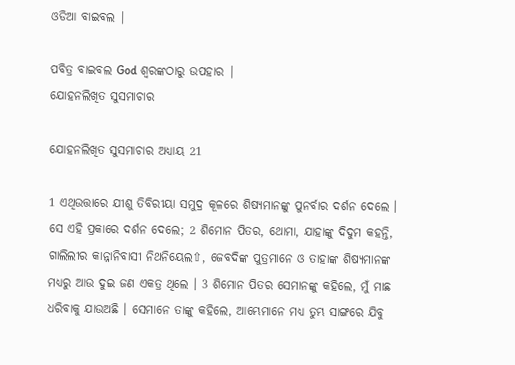ଓଡିଆ ବାଇବଲ |

ପବିତ୍ର ବାଇବଲ God ଶ୍ବରଙ୍କଠାରୁ ଉପହାର |
ଯୋହନଲିଖିତ ସୁସମାଚାର

ଯୋହନଲିଖିତ ସୁସମାଚାର ଅଧ୍ୟାୟ 21

1 ଏଥିଉତ୍ତାରେ ଯୀଶୁ ତିବିରୀୟା ସମୁଦ୍ର କୂଳରେ ଶିଷ୍ୟମାନଙ୍କୁ ପୁନର୍ବାର ଦର୍ଶନ ଦେଲେ । ସେ ଏହି ପ୍ରକାରେ ଦର୍ଶନ ଦେଲେ; 2 ଶିମୋନ ପିତର, ଥୋମା, ଯାହାଙ୍କୁ ଦିଦୁମ କହନ୍ତି, ଗାଲିଲୀର କାନ୍ନାନିବାସୀ ନିଥନିୟେଲ⇧, ଜେବଦିଙ୍କ ପୁତ୍ରମାନେ ଓ ତାହାଙ୍କ ଶିଷ୍ୟମାନଙ୍କ ମଧ୍ୟରୁ ଆଉ ଦୁଇ ଜଣ ଏକତ୍ର ଥିଲେ । 3 ଶିମୋନ ପିତର ସେମାନଙ୍କୁ କହିଲେ, ମୁଁ ମାଛ ଧରିବାକୁ ଯାଉଅଛି । ସେମାନେ ତାଙ୍କୁ କହିଲେ, ଆମ୍ଭେମାନେ ମଧ୍ୟ ତୁମ୍ଭ ସାଙ୍ଗରେ ଯିବୁ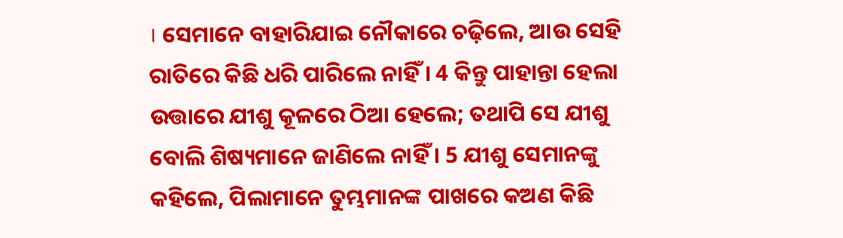। ସେମାନେ ବାହାରିଯାଇ ନୌକାରେ ଚଢ଼ିଲେ, ଆଉ ସେହି ରାତିରେ କିଛି ଧରି ପାରିଲେ ନାହିଁ । 4 କିନ୍ତୁ ପାହାନ୍ତା ହେଲା ଉତ୍ତାରେ ଯୀଶୁ କୂଳରେ ଠିଆ ହେଲେ; ତଥାପି ସେ ଯୀଶୁ ବୋଲି ଶିଷ୍ୟମାନେ ଜାଣିଲେ ନାହିଁ । 5 ଯୀଶୁ ସେମାନଙ୍କୁ କହିଲେ, ପିଲାମାନେ ତୁମ୍ଭମାନଙ୍କ ପାଖରେ କଅଣ କିଛି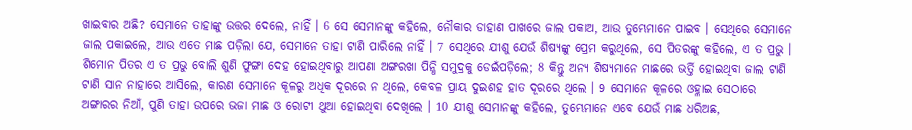ଖାଇବାର ଅଛି? ସେମାନେ ତାହାଙ୍କୁ ଉତ୍ତର ଦେଲେ, ନାହିଁ । 6 ସେ ସେମାନଙ୍କୁ କହିଲେ, ନୌକାର ଡାହାଣ ପାଖରେ ଜାଲ ପକାଅ, ଆଉ ତୁମ୍ଭେମାନେ ପାଇବ । ସେଥିରେ ସେମାନେ ଜାଲ ପକାଇଲେ, ଆଉ ଏତେ ମାଛ ପଡ଼ିଲା ଯେ, ସେମାନେ ତାହା ଟାଣି ପାରିଲେ ନାହିଁ । 7 ସେଥିରେ ଯୀଶୁ ଯେଉଁ ଶିଷ୍ୟଙ୍କୁ ପ୍ରେମ କରୁଥିଲେ, ସେ ପିତରଙ୍କୁ କହିଲେ, ଏ ତ ପ୍ରଭୁ । ଶିମୋନ ପିତର ଏ ତ ପ୍ରଭୁ ବୋଲି ଶୁଣି ଫୁଙ୍ଗା ଦେହ ହୋଇଥିବାରୁ ଆପଣା ଅଙ୍ଗରଖା ପିନ୍ଧି ସମୁଦ୍ରକୁ ଡେଇଁପଡ଼ିଲେ; 8 କିନ୍ତୁ ଅନ୍ୟ ଶିଷ୍ୟମାନେ ମାଛରେ ଭର୍ତ୍ତି ହୋଇଥିବା ଜାଲ ଟାଣି ଟାଣି ସାନ ନାହାରେ ଆସିଲେ, କାରଣ ସେମାନେ କୂଳରୁ ଅଧିକ ଦୂରରେ ନ ଥିଲେ, କେବଳ ପ୍ରାୟ ଦୁଇଶହ ହାତ ଦୂରରେ ଥିଲେ । 9 ସେମାନେ କୂଳରେ ଓହ୍ଳାଇ ସେଠାରେ ଅଙ୍ଗାରର ନିଆଁ, ପୁଣି ତାହା ଉପରେ ଭଜା ମାଛ ଓ ରୋଟୀ ଥୁଆ ହୋଇଥିବା ଦେଖିଲେ । 10 ଯୀଶୁ ସେମାନଙ୍କୁ କହିଲେ, ତୁମ୍ଭେମାନେ ଏବେ ଯେଉଁ ମାଛ ଧରିଅଛ,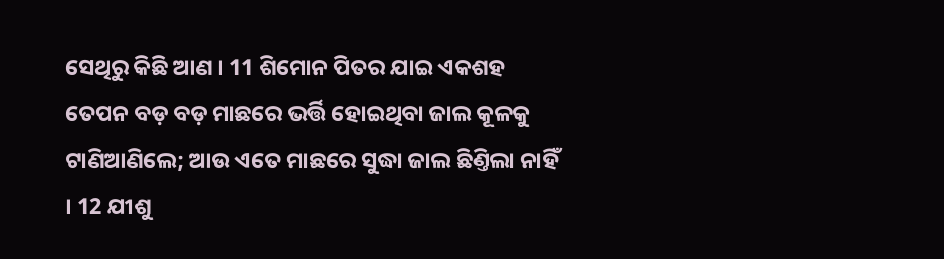ସେଥିରୁ କିଛି ଆଣ । 11 ଶିମୋନ ପିତର ଯାଇ ଏକଶହ ତେପନ ବଡ଼ ବଡ଼ ମାଛରେ ଭର୍ତ୍ତି ହୋଇଥିବା ଜାଲ କୂଳକୁ ଟାଣିଆଣିଲେ; ଆଉ ଏତେ ମାଛରେ ସୁଦ୍ଧା ଜାଲ ଛିଣ୍ତିଲା ନାହିଁ । 12 ଯୀଶୁ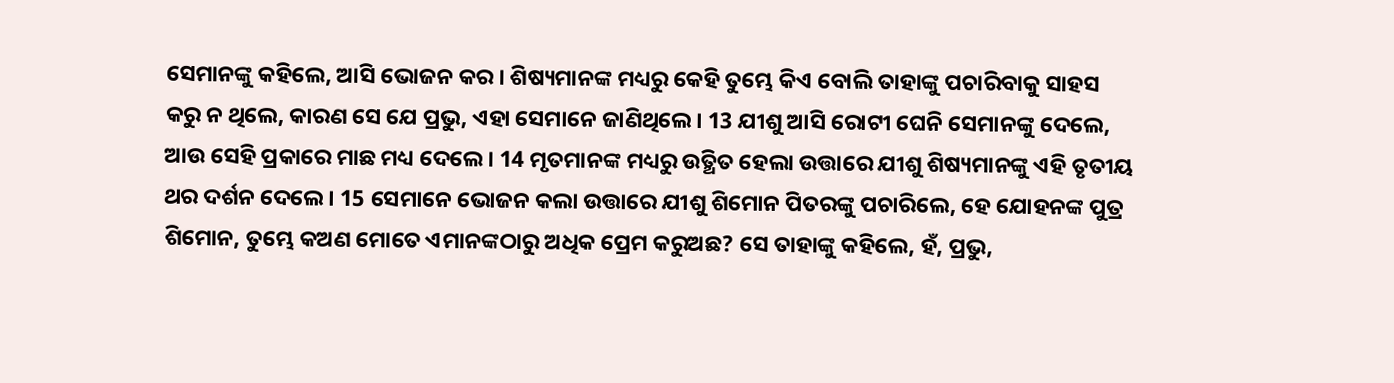ସେମାନଙ୍କୁ କହିଲେ, ଆସି ଭୋଜନ କର । ଶିଷ୍ୟମାନଙ୍କ ମଧ୍ୟରୁ କେହି ତୁମ୍ଭେ କିଏ ବୋଲି ତାହାଙ୍କୁ ପଚାରିବାକୁ ସାହସ କରୁ ନ ଥିଲେ, କାରଣ ସେ ଯେ ପ୍ରଭୁ, ଏହା ସେମାନେ ଜାଣିଥିଲେ । 13 ଯୀଶୁ ଆସି ରୋଟୀ ଘେନି ସେମାନଙ୍କୁ ଦେଲେ, ଆଉ ସେହି ପ୍ରକାରେ ମାଛ ମଧ୍ୟ ଦେଲେ । 14 ମୃତମାନଙ୍କ ମଧ୍ୟରୁ ଉତ୍ଥିତ ହେଲା ଉତ୍ତାରେ ଯୀଶୁ ଶିଷ୍ୟମାନଙ୍କୁ ଏହି ତୃତୀୟ ଥର ଦର୍ଶନ ଦେଲେ । 15 ସେମାନେ ଭୋଜନ କଲା ଉତ୍ତାରେ ଯୀଶୁ ଶିମୋନ ପିତରଙ୍କୁ ପଚାରିଲେ, ହେ ଯୋହନଙ୍କ ପୁତ୍ର ଶିମୋନ, ତୁମ୍ଭେ କଅଣ ମୋତେ ଏମାନଙ୍କଠାରୁ ଅଧିକ ପ୍ରେମ କରୁଅଛ? ସେ ତାହାଙ୍କୁ କହିଲେ, ହଁ, ପ୍ରଭୁ,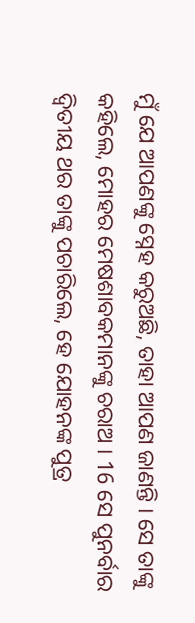ମୁଁ ଯେ ଆପଣଙ୍କୁ ସ୍ନେହ କରୁଅଛି, ତାହା ଆପଣ ଜାଣନ୍ତି । ସେ ତାଙ୍କୁ କହିଲେ, ମୋହର ମେଷଶାବକମାନଙ୍କୁ ଚରାଅ । 16 ସେ ପୁନର୍ବାର ଦ୍ଵିତୀୟ ଥର ତାଙ୍କୁ ପଚାରିଲେ, ହେ ଯୋହନଙ୍କ ପୁତ୍ର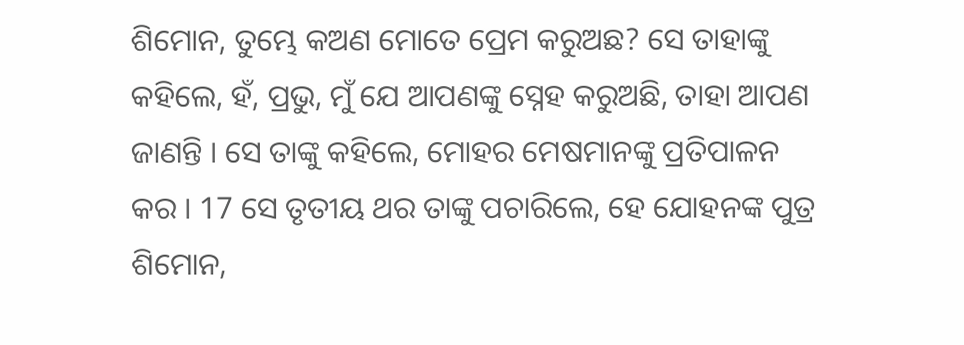ଶିମୋନ, ତୁମ୍ଭେ କଅଣ ମୋତେ ପ୍ରେମ କରୁଅଛ? ସେ ତାହାଙ୍କୁ କହିଲେ, ହଁ, ପ୍ରଭୁ, ମୁଁ ଯେ ଆପଣଙ୍କୁ ସ୍ନେହ କରୁଅଛି, ତାହା ଆପଣ ଜାଣନ୍ତି । ସେ ତାଙ୍କୁ କହିଲେ, ମୋହର ମେଷମାନଙ୍କୁ ପ୍ରତିପାଳନ କର । 17 ସେ ତୃତୀୟ ଥର ତାଙ୍କୁ ପଚାରିଲେ, ହେ ଯୋହନଙ୍କ ପୁତ୍ର ଶିମୋନ,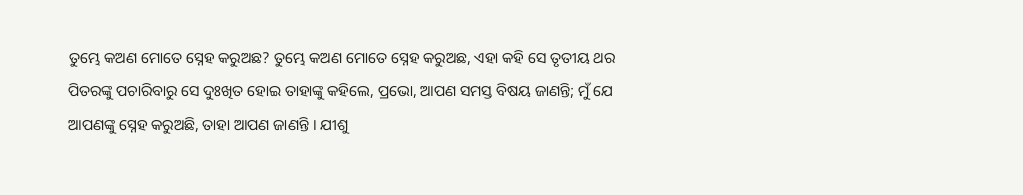ତୁମ୍ଭେ କଅଣ ମୋତେ ସ୍ନେହ କରୁଅଛ? ତୁମ୍ଭେ କଅଣ ମୋତେ ସ୍ନେହ କରୁଅଛ, ଏହା କହି ସେ ତୃତୀୟ ଥର ପିତରଙ୍କୁ ପଚାରିବାରୁ ସେ ଦୁଃଖିତ ହୋଇ ତାହାଙ୍କୁ କହିଲେ, ପ୍ରଭୋ, ଆପଣ ସମସ୍ତ ବିଷୟ ଜାଣନ୍ତି; ମୁଁ ଯେ ଆପଣଙ୍କୁ ସ୍ନେହ କରୁଅଛି, ତାହା ଆପଣ ଜାଣନ୍ତି । ଯୀଶୁ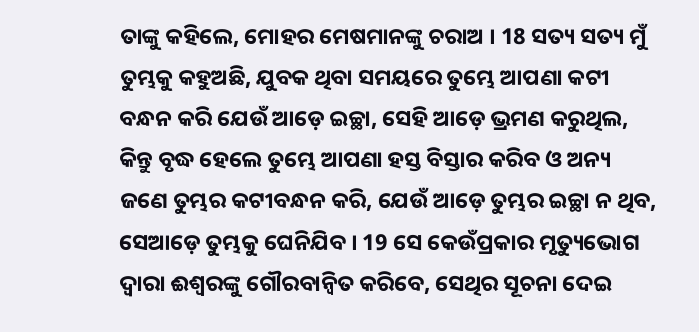ତାଙ୍କୁ କହିଲେ, ମୋହର ମେଷମାନଙ୍କୁ ଚରାଅ । 18 ସତ୍ୟ ସତ୍ୟ ମୁଁ ତୁମ୍ଭକୁ କହୁଅଛି, ଯୁବକ ଥିବା ସମୟରେ ତୁମ୍ଭେ ଆପଣା କଟୀ ବନ୍ଧନ କରି ଯେଉଁ ଆଡ଼େ ଇଚ୍ଛା, ସେହି ଆଡ଼େ ଭ୍ରମଣ କରୁଥିଲ, କିନ୍ତୁ ବୃଦ୍ଧ ହେଲେ ତୁମ୍ଭେ ଆପଣା ହସ୍ତ ବିସ୍ତାର କରିବ ଓ ଅନ୍ୟ ଜଣେ ତୁମ୍ଭର କଟୀବନ୍ଧନ କରି, ଯେଉଁ ଆଡ଼େ ତୁମ୍ଭର ଇଚ୍ଛା ନ ଥିବ, ସେଆଡ଼େ ତୁମ୍ଭକୁ ଘେନିଯିବ । 19 ସେ କେଉଁପ୍ରକାର ମୃତ୍ୟୁଭୋଗ ଦ୍ଵାରା ଈଶ୍ଵରଙ୍କୁ ଗୌରବାନ୍ଵିତ କରିବେ, ସେଥିର ସୂଚନା ଦେଇ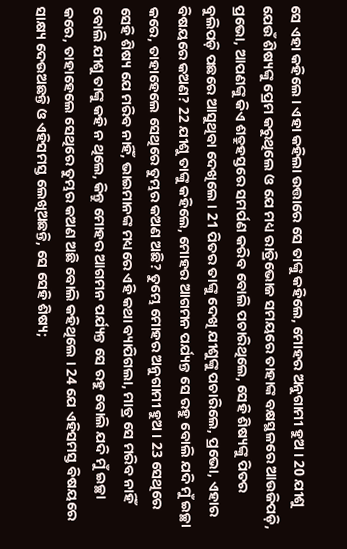ସେ ଏହା କହିଲେ । ଏହା କହିଲା ଉତ୍ତାରେ ସେ ତାଙ୍କୁ କହିଲେ, ମୋହର ଅନୁଗାମୀ ହୁଅ । 20 ଯୀଶୁ ଯେଉଁ ଶିଷ୍ୟଙ୍କୁ ପ୍ରେମ କରୁଥିଲେ ଓ ଯେ ମଧ୍ୟ ରାତ୍ରିଭୋଜ ସମୟରେ ତାହାଙ୍କ ବକ୍ଷସ୍ଥଳରେ ଆଉଜିପଡ଼ି, ପ୍ରଭୋ, ଆପଣଙ୍କୁ କିଏ ଶତ୍ରୁହସ୍ତରେ ସମର୍ପଣ କରିବ ବୋଲି ପଚାରିଥିଲେ, ସେହି ଶିଷ୍ୟଙ୍କୁ ପିତର ବୁଲିପଡ଼ି ପଛରେ ଆସୁଥିବା ଦେଖିଲେ । 21 ପିତର ତାଙ୍କୁ ଦେଖି ଯୀଶୁଙ୍କୁ ପଚାରିଲେ, ପ୍ରଭୋ, ଏହାର ବିଷୟରେ କଅଣ? 22 ଯୀଶୁ ତାଙ୍କୁ କହିଲେ, ମୋହର ଆଗମନ ପର୍ଯ୍ୟନ୍ତ ସେ ରହୁ ବୋଲି ଯଦି ମୁଁ ଇଚ୍ଛା କରେ, ତାହାହେଲେ ସେଥିରେ ତୁମ୍ଭର କଅଣ ଅଛି? ତୁମ୍ଭେ ମୋହର ଅନୁଗାମୀ ହୁଅ । 23 ସେଥିରେ ସେହି ଶିଷ୍ୟ ଯେ ମରିବ ନାହିଁ, ଭାଇମାନଙ୍କ ମଧ୍ୟରେ ଏହି କଥା ବ୍ୟାପିଗଲା, ମାତ୍ର ସେ ମରିବ ନାହିଁ ବୋଲି ଯୀଶୁ ତାଙ୍କୁ କହି ନ ଥିଲେ, କିନ୍ତୁ ମୋହର ଆଗମନ ପର୍ଯ୍ୟନ୍ତ ସେ ରହୁ ବୋଲି ଯଦି ମୁଁ ଇଚ୍ଛା କରେ, ତାହାହେଲେ ସେଥିରେ ତୁମ୍ଭର କଅଣ ଅଛି ବୋଲି କହିଥିଲେ । 24 ଯେ ଏହିସମସ୍ତ ବିଷୟରେ ସାକ୍ଷ୍ୟ ଦେଉଅଛନ୍ତି ଓ ଏହିସମସ୍ତ ଲେଖିଅଛନ୍ତି, ସେ ସେହି ଶିଷ୍ୟ;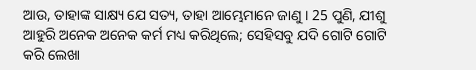ଆଉ, ତାହାଙ୍କ ସାକ୍ଷ୍ୟ ଯେ ସତ୍ୟ, ତାହା ଆମ୍ଭେମାନେ ଜାଣୁ । 25 ପୁଣି, ଯୀଶୁ ଆହୁରି ଅନେକ ଅନେକ କର୍ମ ମଧ୍ୟ କରିଥିଲେ; ସେହିସବୁ ଯଦି ଗୋଟି ଗୋଟି କରି ଲେଖା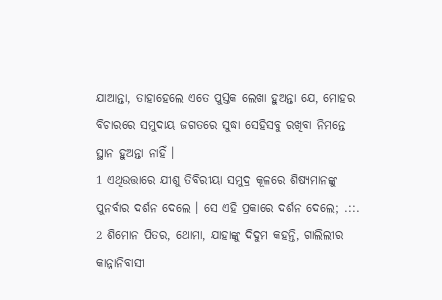ଯାଆନ୍ତା, ତାହାହେଲେ ଏତେ ପୁସ୍ତକ ଲେଖା ହୁଅନ୍ତା ଯେ, ମୋହର ବିଚାରରେ ସମୁଦାୟ ଜଗତରେ ସୁଦ୍ଧା ସେହିସବୁ ରଖିବା ନିମନ୍ତେ ସ୍ଥାନ ହୁଅନ୍ତା ନାହିଁ ।
1 ଏଥିଉତ୍ତାରେ ଯୀଶୁ ତିବିରୀୟା ସମୁଦ୍ର କୂଳରେ ଶିଷ୍ୟମାନଙ୍କୁ ପୁନର୍ବାର ଦର୍ଶନ ଦେଲେ । ସେ ଏହି ପ୍ରକାରେ ଦର୍ଶନ ଦେଲେ; .::. 2 ଶିମୋନ ପିତର, ଥୋମା, ଯାହାଙ୍କୁ ଦିଦୁମ କହନ୍ତି, ଗାଲିଲୀର କାନ୍ନାନିବାସୀ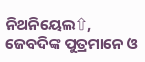ନିଥନିୟେଲ⇧, ଜେବଦିଙ୍କ ପୁତ୍ରମାନେ ଓ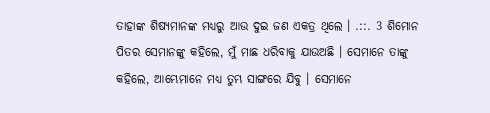ତାହାଙ୍କ ଶିଷ୍ୟମାନଙ୍କ ମଧ୍ୟରୁ ଆଉ ଦୁଇ ଜଣ ଏକତ୍ର ଥିଲେ । .::. 3 ଶିମୋନ ପିତର ସେମାନଙ୍କୁ କହିଲେ, ମୁଁ ମାଛ ଧରିବାକୁ ଯାଉଅଛି । ସେମାନେ ତାଙ୍କୁ କହିଲେ, ଆମ୍ଭେମାନେ ମଧ୍ୟ ତୁମ୍ଭ ସାଙ୍ଗରେ ଯିବୁ । ସେମାନେ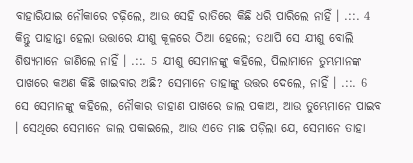ବାହାରିଯାଇ ନୌକାରେ ଚଢ଼ିଲେ, ଆଉ ସେହି ରାତିରେ କିଛି ଧରି ପାରିଲେ ନାହିଁ । .::. 4 କିନ୍ତୁ ପାହାନ୍ତା ହେଲା ଉତ୍ତାରେ ଯୀଶୁ କୂଳରେ ଠିଆ ହେଲେ; ତଥାପି ସେ ଯୀଶୁ ବୋଲି ଶିଷ୍ୟମାନେ ଜାଣିଲେ ନାହିଁ । .::. 5 ଯୀଶୁ ସେମାନଙ୍କୁ କହିଲେ, ପିଲାମାନେ ତୁମ୍ଭମାନଙ୍କ ପାଖରେ କଅଣ କିଛି ଖାଇବାର ଅଛି? ସେମାନେ ତାହାଙ୍କୁ ଉତ୍ତର ଦେଲେ, ନାହିଁ । .::. 6 ସେ ସେମାନଙ୍କୁ କହିଲେ, ନୌକାର ଡାହାଣ ପାଖରେ ଜାଲ ପକାଅ, ଆଉ ତୁମ୍ଭେମାନେ ପାଇବ । ସେଥିରେ ସେମାନେ ଜାଲ ପକାଇଲେ, ଆଉ ଏତେ ମାଛ ପଡ଼ିଲା ଯେ, ସେମାନେ ତାହା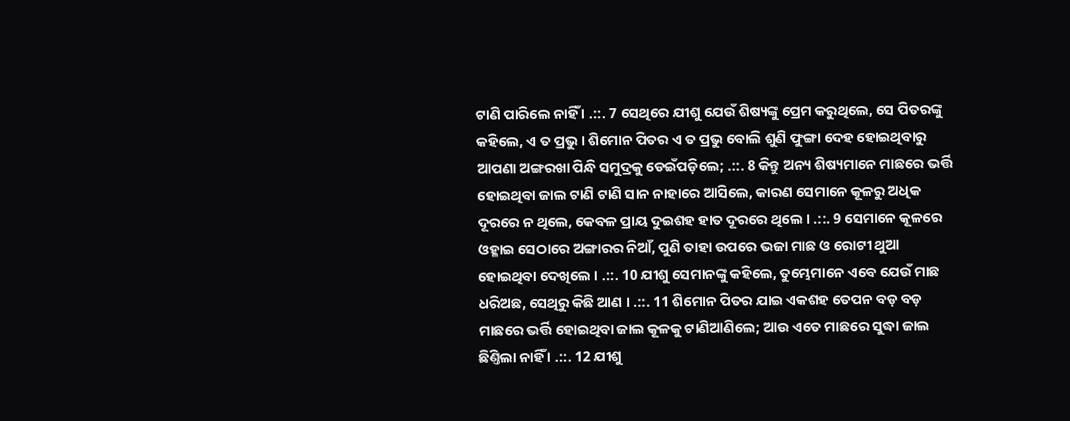ଟାଣି ପାରିଲେ ନାହିଁ । .::. 7 ସେଥିରେ ଯୀଶୁ ଯେଉଁ ଶିଷ୍ୟଙ୍କୁ ପ୍ରେମ କରୁଥିଲେ, ସେ ପିତରଙ୍କୁ କହିଲେ, ଏ ତ ପ୍ରଭୁ । ଶିମୋନ ପିତର ଏ ତ ପ୍ରଭୁ ବୋଲି ଶୁଣି ଫୁଙ୍ଗା ଦେହ ହୋଇଥିବାରୁ ଆପଣା ଅଙ୍ଗରଖା ପିନ୍ଧି ସମୁଦ୍ରକୁ ଡେଇଁପଡ଼ିଲେ; .::. 8 କିନ୍ତୁ ଅନ୍ୟ ଶିଷ୍ୟମାନେ ମାଛରେ ଭର୍ତ୍ତି ହୋଇଥିବା ଜାଲ ଟାଣି ଟାଣି ସାନ ନାହାରେ ଆସିଲେ, କାରଣ ସେମାନେ କୂଳରୁ ଅଧିକ ଦୂରରେ ନ ଥିଲେ, କେବଳ ପ୍ରାୟ ଦୁଇଶହ ହାତ ଦୂରରେ ଥିଲେ । .::. 9 ସେମାନେ କୂଳରେ ଓହ୍ଳାଇ ସେଠାରେ ଅଙ୍ଗାରର ନିଆଁ, ପୁଣି ତାହା ଉପରେ ଭଜା ମାଛ ଓ ରୋଟୀ ଥୁଆ ହୋଇଥିବା ଦେଖିଲେ । .::. 10 ଯୀଶୁ ସେମାନଙ୍କୁ କହିଲେ, ତୁମ୍ଭେମାନେ ଏବେ ଯେଉଁ ମାଛ ଧରିଅଛ, ସେଥିରୁ କିଛି ଆଣ । .::. 11 ଶିମୋନ ପିତର ଯାଇ ଏକଶହ ତେପନ ବଡ଼ ବଡ଼ ମାଛରେ ଭର୍ତ୍ତି ହୋଇଥିବା ଜାଲ କୂଳକୁ ଟାଣିଆଣିଲେ; ଆଉ ଏତେ ମାଛରେ ସୁଦ୍ଧା ଜାଲ ଛିଣ୍ତିଲା ନାହିଁ । .::. 12 ଯୀଶୁ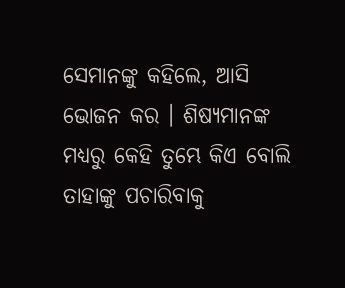ସେମାନଙ୍କୁ କହିଲେ, ଆସି ଭୋଜନ କର । ଶିଷ୍ୟମାନଙ୍କ ମଧ୍ୟରୁ କେହି ତୁମ୍ଭେ କିଏ ବୋଲି ତାହାଙ୍କୁ ପଚାରିବାକୁ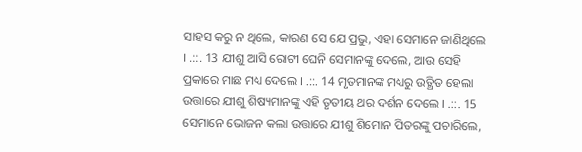ସାହସ କରୁ ନ ଥିଲେ, କାରଣ ସେ ଯେ ପ୍ରଭୁ, ଏହା ସେମାନେ ଜାଣିଥିଲେ । .::. 13 ଯୀଶୁ ଆସି ରୋଟୀ ଘେନି ସେମାନଙ୍କୁ ଦେଲେ, ଆଉ ସେହି ପ୍ରକାରେ ମାଛ ମଧ୍ୟ ଦେଲେ । .::. 14 ମୃତମାନଙ୍କ ମଧ୍ୟରୁ ଉତ୍ଥିତ ହେଲା ଉତ୍ତାରେ ଯୀଶୁ ଶିଷ୍ୟମାନଙ୍କୁ ଏହି ତୃତୀୟ ଥର ଦର୍ଶନ ଦେଲେ । .::. 15 ସେମାନେ ଭୋଜନ କଲା ଉତ୍ତାରେ ଯୀଶୁ ଶିମୋନ ପିତରଙ୍କୁ ପଚାରିଲେ,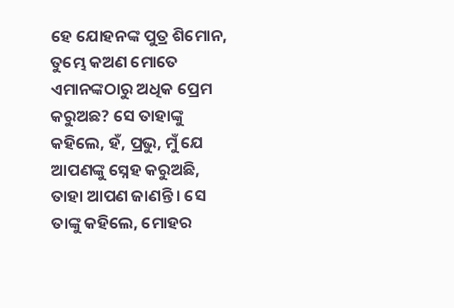ହେ ଯୋହନଙ୍କ ପୁତ୍ର ଶିମୋନ, ତୁମ୍ଭେ କଅଣ ମୋତେ ଏମାନଙ୍କଠାରୁ ଅଧିକ ପ୍ରେମ କରୁଅଛ? ସେ ତାହାଙ୍କୁ କହିଲେ, ହଁ, ପ୍ରଭୁ, ମୁଁ ଯେ ଆପଣଙ୍କୁ ସ୍ନେହ କରୁଅଛି, ତାହା ଆପଣ ଜାଣନ୍ତି । ସେ ତାଙ୍କୁ କହିଲେ, ମୋହର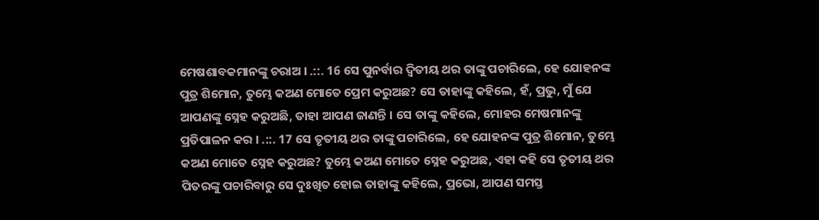ମେଷଶାବକମାନଙ୍କୁ ଚରାଅ । .::. 16 ସେ ପୁନର୍ବାର ଦ୍ଵିତୀୟ ଥର ତାଙ୍କୁ ପଚାରିଲେ, ହେ ଯୋହନଙ୍କ ପୁତ୍ର ଶିମୋନ, ତୁମ୍ଭେ କଅଣ ମୋତେ ପ୍ରେମ କରୁଅଛ? ସେ ତାହାଙ୍କୁ କହିଲେ, ହଁ, ପ୍ରଭୁ, ମୁଁ ଯେ ଆପଣଙ୍କୁ ସ୍ନେହ କରୁଅଛି, ତାହା ଆପଣ ଜାଣନ୍ତି । ସେ ତାଙ୍କୁ କହିଲେ, ମୋହର ମେଷମାନଙ୍କୁ ପ୍ରତିପାଳନ କର । .::. 17 ସେ ତୃତୀୟ ଥର ତାଙ୍କୁ ପଚାରିଲେ, ହେ ଯୋହନଙ୍କ ପୁତ୍ର ଶିମୋନ, ତୁମ୍ଭେ କଅଣ ମୋତେ ସ୍ନେହ କରୁଅଛ? ତୁମ୍ଭେ କଅଣ ମୋତେ ସ୍ନେହ କରୁଅଛ, ଏହା କହି ସେ ତୃତୀୟ ଥର ପିତରଙ୍କୁ ପଚାରିବାରୁ ସେ ଦୁଃଖିତ ହୋଇ ତାହାଙ୍କୁ କହିଲେ, ପ୍ରଭୋ, ଆପଣ ସମସ୍ତ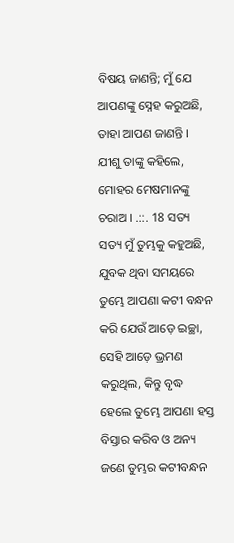ବିଷୟ ଜାଣନ୍ତି; ମୁଁ ଯେ ଆପଣଙ୍କୁ ସ୍ନେହ କରୁଅଛି, ତାହା ଆପଣ ଜାଣନ୍ତି । ଯୀଶୁ ତାଙ୍କୁ କହିଲେ, ମୋହର ମେଷମାନଙ୍କୁ ଚରାଅ । .::. 18 ସତ୍ୟ ସତ୍ୟ ମୁଁ ତୁମ୍ଭକୁ କହୁଅଛି, ଯୁବକ ଥିବା ସମୟରେ ତୁମ୍ଭେ ଆପଣା କଟୀ ବନ୍ଧନ କରି ଯେଉଁ ଆଡ଼େ ଇଚ୍ଛା, ସେହି ଆଡ଼େ ଭ୍ରମଣ କରୁଥିଲ, କିନ୍ତୁ ବୃଦ୍ଧ ହେଲେ ତୁମ୍ଭେ ଆପଣା ହସ୍ତ ବିସ୍ତାର କରିବ ଓ ଅନ୍ୟ ଜଣେ ତୁମ୍ଭର କଟୀବନ୍ଧନ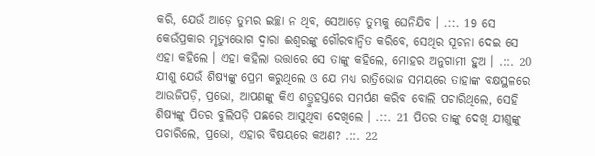କରି, ଯେଉଁ ଆଡ଼େ ତୁମ୍ଭର ଇଚ୍ଛା ନ ଥିବ, ସେଆଡ଼େ ତୁମ୍ଭକୁ ଘେନିଯିବ । .::. 19 ସେ କେଉଁପ୍ରକାର ମୃତ୍ୟୁଭୋଗ ଦ୍ଵାରା ଈଶ୍ଵରଙ୍କୁ ଗୌରବାନ୍ଵିତ କରିବେ, ସେଥିର ସୂଚନା ଦେଇ ସେ ଏହା କହିଲେ । ଏହା କହିଲା ଉତ୍ତାରେ ସେ ତାଙ୍କୁ କହିଲେ, ମୋହର ଅନୁଗାମୀ ହୁଅ । .::. 20 ଯୀଶୁ ଯେଉଁ ଶିଷ୍ୟଙ୍କୁ ପ୍ରେମ କରୁଥିଲେ ଓ ଯେ ମଧ୍ୟ ରାତ୍ରିଭୋଜ ସମୟରେ ତାହାଙ୍କ ବକ୍ଷସ୍ଥଳରେ ଆଉଜିପଡ଼ି, ପ୍ରଭୋ, ଆପଣଙ୍କୁ କିଏ ଶତ୍ରୁହସ୍ତରେ ସମର୍ପଣ କରିବ ବୋଲି ପଚାରିଥିଲେ, ସେହି ଶିଷ୍ୟଙ୍କୁ ପିତର ବୁଲିପଡ଼ି ପଛରେ ଆସୁଥିବା ଦେଖିଲେ । .::. 21 ପିତର ତାଙ୍କୁ ଦେଖି ଯୀଶୁଙ୍କୁ ପଚାରିଲେ, ପ୍ରଭୋ, ଏହାର ବିଷୟରେ କଅଣ? .::. 22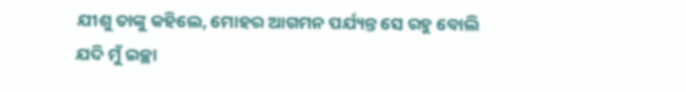ଯୀଶୁ ତାଙ୍କୁ କହିଲେ, ମୋହର ଆଗମନ ପର୍ଯ୍ୟନ୍ତ ସେ ରହୁ ବୋଲି ଯଦି ମୁଁ ଇଚ୍ଛା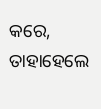କରେ, ତାହାହେଲେ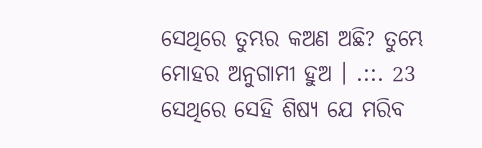ସେଥିରେ ତୁମ୍ଭର କଅଣ ଅଛି? ତୁମ୍ଭେ ମୋହର ଅନୁଗାମୀ ହୁଅ । .::. 23 ସେଥିରେ ସେହି ଶିଷ୍ୟ ଯେ ମରିବ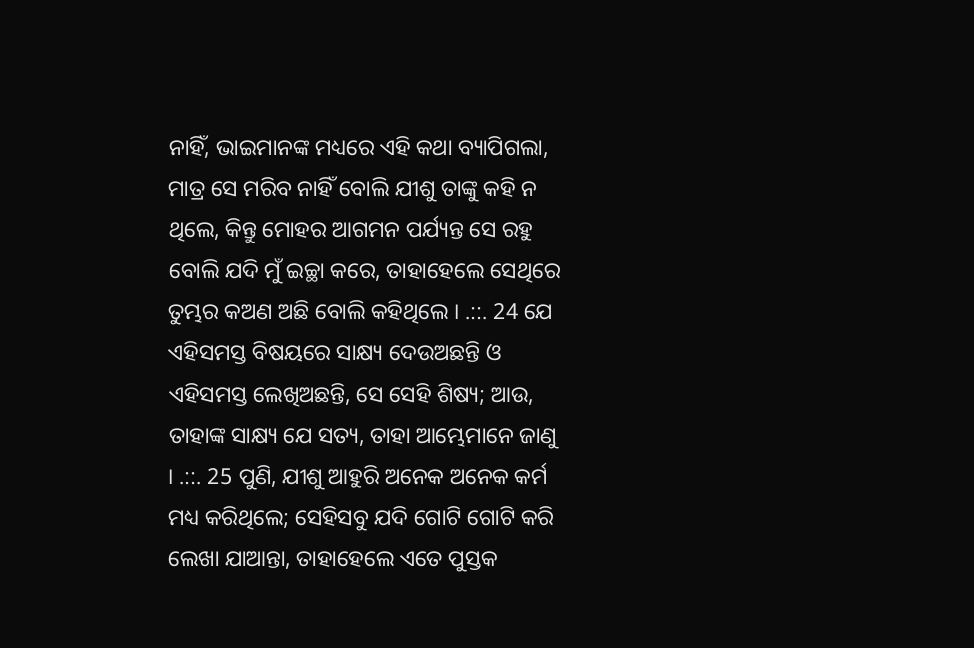ନାହିଁ, ଭାଇମାନଙ୍କ ମଧ୍ୟରେ ଏହି କଥା ବ୍ୟାପିଗଲା, ମାତ୍ର ସେ ମରିବ ନାହିଁ ବୋଲି ଯୀଶୁ ତାଙ୍କୁ କହି ନ ଥିଲେ, କିନ୍ତୁ ମୋହର ଆଗମନ ପର୍ଯ୍ୟନ୍ତ ସେ ରହୁ ବୋଲି ଯଦି ମୁଁ ଇଚ୍ଛା କରେ, ତାହାହେଲେ ସେଥିରେ ତୁମ୍ଭର କଅଣ ଅଛି ବୋଲି କହିଥିଲେ । .::. 24 ଯେ ଏହିସମସ୍ତ ବିଷୟରେ ସାକ୍ଷ୍ୟ ଦେଉଅଛନ୍ତି ଓ ଏହିସମସ୍ତ ଲେଖିଅଛନ୍ତି, ସେ ସେହି ଶିଷ୍ୟ; ଆଉ, ତାହାଙ୍କ ସାକ୍ଷ୍ୟ ଯେ ସତ୍ୟ, ତାହା ଆମ୍ଭେମାନେ ଜାଣୁ । .::. 25 ପୁଣି, ଯୀଶୁ ଆହୁରି ଅନେକ ଅନେକ କର୍ମ ମଧ୍ୟ କରିଥିଲେ; ସେହିସବୁ ଯଦି ଗୋଟି ଗୋଟି କରି ଲେଖା ଯାଆନ୍ତା, ତାହାହେଲେ ଏତେ ପୁସ୍ତକ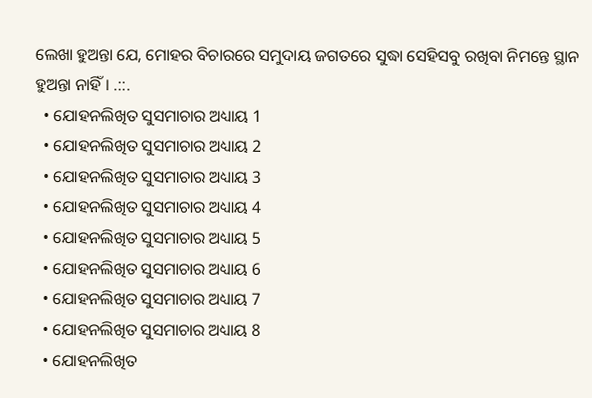ଲେଖା ହୁଅନ୍ତା ଯେ, ମୋହର ବିଚାରରେ ସମୁଦାୟ ଜଗତରେ ସୁଦ୍ଧା ସେହିସବୁ ରଖିବା ନିମନ୍ତେ ସ୍ଥାନ ହୁଅନ୍ତା ନାହିଁ । .::.
  • ଯୋହନଲିଖିତ ସୁସମାଚାର ଅଧ୍ୟାୟ 1
  • ଯୋହନଲିଖିତ ସୁସମାଚାର ଅଧ୍ୟାୟ 2
  • ଯୋହନଲିଖିତ ସୁସମାଚାର ଅଧ୍ୟାୟ 3
  • ଯୋହନଲିଖିତ ସୁସମାଚାର ଅଧ୍ୟାୟ 4
  • ଯୋହନଲିଖିତ ସୁସମାଚାର ଅଧ୍ୟାୟ 5
  • ଯୋହନଲିଖିତ ସୁସମାଚାର ଅଧ୍ୟାୟ 6
  • ଯୋହନଲିଖିତ ସୁସମାଚାର ଅଧ୍ୟାୟ 7
  • ଯୋହନଲିଖିତ ସୁସମାଚାର ଅଧ୍ୟାୟ 8
  • ଯୋହନଲିଖିତ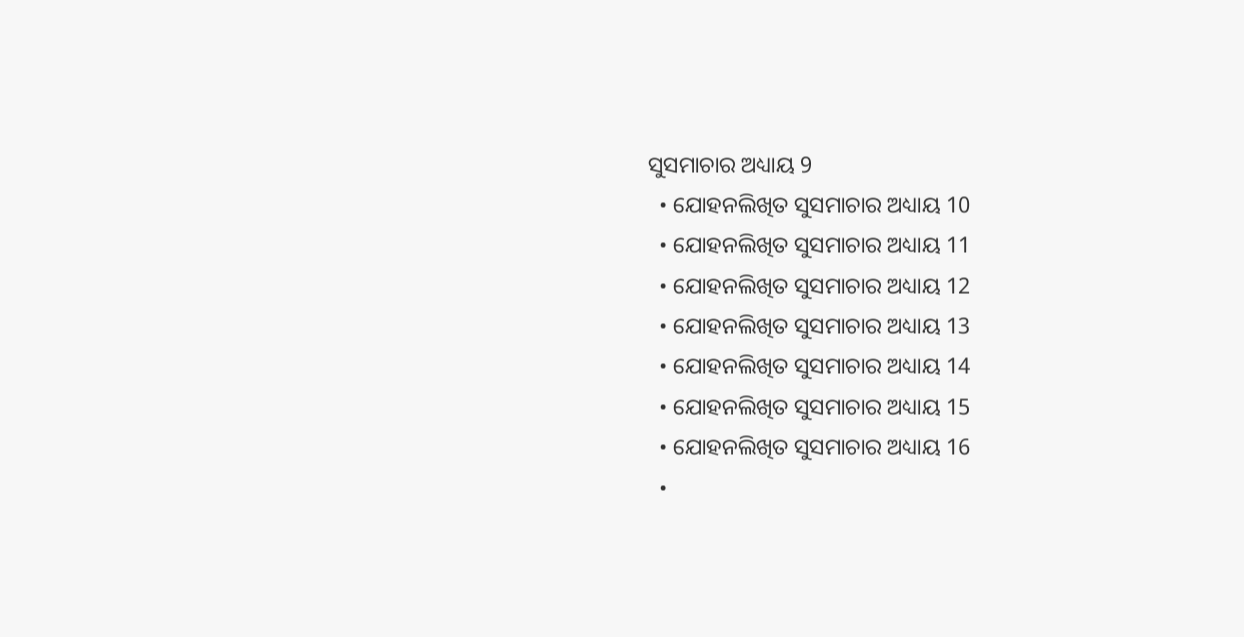ସୁସମାଚାର ଅଧ୍ୟାୟ 9
  • ଯୋହନଲିଖିତ ସୁସମାଚାର ଅଧ୍ୟାୟ 10
  • ଯୋହନଲିଖିତ ସୁସମାଚାର ଅଧ୍ୟାୟ 11
  • ଯୋହନଲିଖିତ ସୁସମାଚାର ଅଧ୍ୟାୟ 12
  • ଯୋହନଲିଖିତ ସୁସମାଚାର ଅଧ୍ୟାୟ 13
  • ଯୋହନଲିଖିତ ସୁସମାଚାର ଅଧ୍ୟାୟ 14
  • ଯୋହନଲିଖିତ ସୁସମାଚାର ଅଧ୍ୟାୟ 15
  • ଯୋହନଲିଖିତ ସୁସମାଚାର ଅଧ୍ୟାୟ 16
  •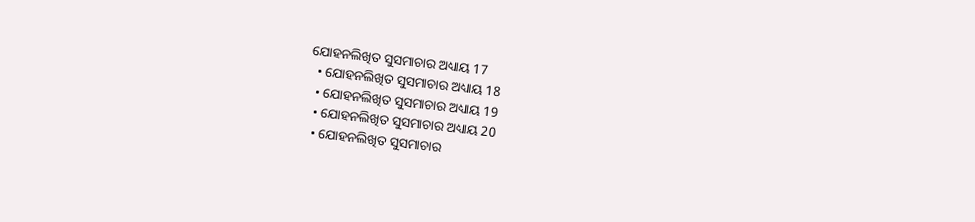ଯୋହନଲିଖିତ ସୁସମାଚାର ଅଧ୍ୟାୟ 17
  • ଯୋହନଲିଖିତ ସୁସମାଚାର ଅଧ୍ୟାୟ 18
  • ଯୋହନଲିଖିତ ସୁସମାଚାର ଅଧ୍ୟାୟ 19
  • ଯୋହନଲିଖିତ ସୁସମାଚାର ଅଧ୍ୟାୟ 20
  • ଯୋହନଲିଖିତ ସୁସମାଚାର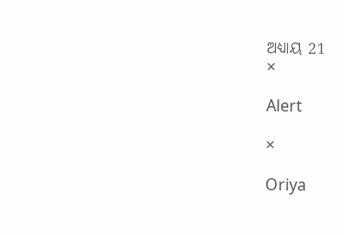ଅଧ୍ୟାୟ 21
×

Alert

×

Oriya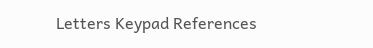Letters Keypad References